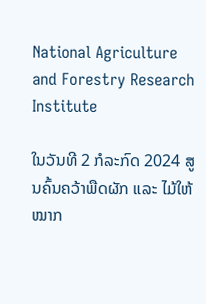National Agriculture and Forestry Research Institute

ໃນວັນທີ 2 ກໍລະກົດ 2024 ສູນຄົ້ນຄວ້າພືດຜັກ ແລະ ໄມ້ໃຫ້ໝາກ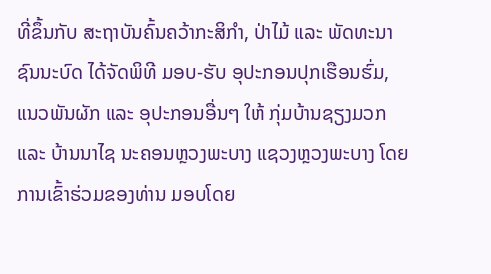ທີ່ຂຶ້ນກັບ ສະຖາບັນຄົ້ນຄວ້າກະສິກຳ, ປ່າໄມ້ ແລະ ພັດທະນາຊົນນະບົດ ໄດ້ຈັດພິທີ ມອບ-ຮັບ ອຸປະກອນປຸກເຮືອນຮົ່ມ, ແນວພັນຜັກ ແລະ ອຸປະກອນອື່ນໆ ໃຫ້ ກຸ່ມບ້ານຊຽງມວກ ແລະ ບ້ານນາໄຊ ນະຄອນຫຼວງພະບາງ ແຊວງຫຼວງພະບາງ ໂດຍການເຂົ້າຮ່ວມຂອງທ່ານ ມອບໂດຍ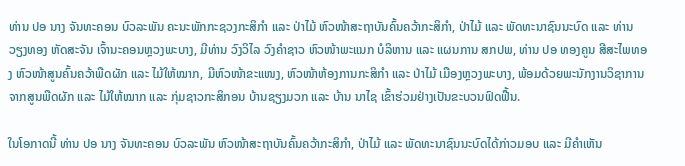ທ່ານ ປອ ນາງ ຈັນທະຄອນ ບົວລະພັນ ຄະນະພັກກະຊວງກະສິກຳ ແລະ ປ່າໄມ້ ຫົວໜ້າສະຖາບັນຄົ້ນຄວ້າກະສິກຳ, ປ່າໄມ້ ແລະ ພັດທະນາຊົນນະບົດ ແລະ ທ່ານ ວຽງທອງ ຫັດສະຈັນ ເຈົ້ານະຄອນຫຼວງພະບາງ, ມີທ່ານ ວົງວິໄລ ວົງຄຳຊາວ ຫົວໜ້າພະແນກ ບໍລິຫານ ແລະ ແຜນການ ສກປພ, ທ່ານ ປອ ທອງຄູນ ສີສະໄພທອງ ຫົວໜ້າສູນຄົ້ນຄວ້າພືດຜັກ ແລະ ໄມ້ໃຫ້ໝາກ, ມີຫົວໜ້າຂະແໜງ, ຫົວໜ້າຫ້ອງການກະສິກຳ ແລະ ປ່າໄມ້ ເມືອງຫຼວງພະບາງ, ພ້ອມດ້ວຍພະນັກງານວິຊາການຈາກສູນພືດຜັກ ແລະ ໄມ້ໃຫ້ໝາກ ແລະ ກຸ່ມຊາວກະສິກອນ ບ້ານຊຽງມວກ ແລະ ບ້ານ ນາໄຊ ເຂົ້າຮ່ວມຢ່າງເປັນຂະບວນຟົດຟື້ນ.

ໃນໂອກາດນີ້ ທ່ານ ປອ ນາງ ຈັນທະຄອນ ບົວລະພັນ ຫົວໜ້າສະຖາບັນຄົ້ນຄວ້າກະສິກຳ, ປ່າໄມ້ ແລະ ພັດທະນາຊົນນະບົດໄດ້ກ່າວມອບ ແລະ ມີຄຳເຫັນ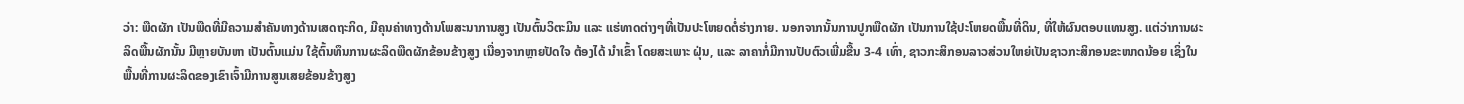ວ່າ: ພືດຜັກ ເປັນພືດທີ່ມີຄວາມສຳຄັນທາງດ້ານເສດຖະກິດ, ມີຄຸນຄ່າທາງດ້ານໂພສະນາການສູງ ເປັນຕົ້ນວິຕະມິນ ແລະ ແຮ່ທາດຕ່າງໆທີ່ເປັນປະໂຫຍດຕໍ່ຮ່າງກາຍ. ນອກຈາກນັ້ນການປູກພືດຜັກ ເປັນການໃຊ້ປະໂຫຍດພື້ນທີ່ດິນ, ທີ່ໃຫ້ຜົນຕອບແທນສູງ. ແຕ່ວ່າການຜະລິດພື້ນຜັກນັ້ນ ມີຫຼາຍບັນຫາ ເປັນຕົ້ນແມ່ນ ໃຊ້ຕົ້ນທຶນການຜະລິດພືດຜັກຂ້ອນຂ້າງສູງ ເນື່ອງຈາກຫຼາຍປັດໃຈ ຕ້ອງໄດ້ ນໍາເຂົ້າ ໂດຍສະເພາະ ຝຸ່ນ, ແລະ ລາຄາກໍ່ມີການປັບຕົວເພີ່ມຂື້ນ 3-4 ເທົ່າ, ຊາວກະສິກອນລາວສ່ວນໃຫຍ່ເປັນຊາວກະສິກອນຂະໜາດນ້ອຍ ເຊິ່ງໃນພື້ນທີ່ການຜະລິດຂອງເຂົາເຈົ້າມີການສູນເສຍຂ້ອນຂ້າງສູງ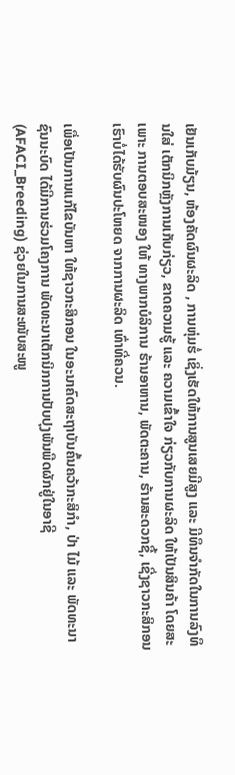ເຢັນເກັບມ້ຽນ, ຫ້ອງຄັດຜົນຜະລິດ , ການຫຸ່ມຮໍ່ ເຊິ່ງເຮັດໃຫ້ການສູນເສຍມີສູງ ແລະ ມີທຶນຈໍາກັດໃນການລົງທຶນໃສ່ ເຕັກນິກຫຼັງການເກັບກ່ຽວ, ຂາດຄວາມຮູ້ ແລະ ຄວາມເຂົ້າໃຈ ກ່ຽວກັບການຜະລິດ ໃຫ້ເປັນສິນຄ້າ ໂດຍສະເພາະ ການຕອບສະໜອງ ໃຫ້ ທາງພາກບໍລິການ ຮ້ານອາຫານ, ພັດຕະຄານ, ຮ້ານສະດວກຊື້, ເຊີ່ງຊາວກະສິກອນເຮົາບໍ່ໄດ້ຮັບຜົນປະໂຫຍດ ຈາກການຜະລິດ ເທົ່າທີ່ຄວນ.

ເພື່ອເປັນການແກ້ໄຂບັນຫາ ໃຫ້ຊາວກະສິກອນ ໃນອະນາຄົດສະຖາບັນຄົ້ນຄວ້າກະສິກໍາ, ປ່າ ໄມ້ ແລະ ພັດທະນາຊົນນະບົດ ໄດ້ມີການຮ່ວມໂຄງການ ພັດທະນາເຕັກນິກການປັບປຸງພັນພືດຜັກຢູ່ໃນອາຊີ (AFACI_Breeding) ຊ່ວຍໃນການສະໜັບສະໜູ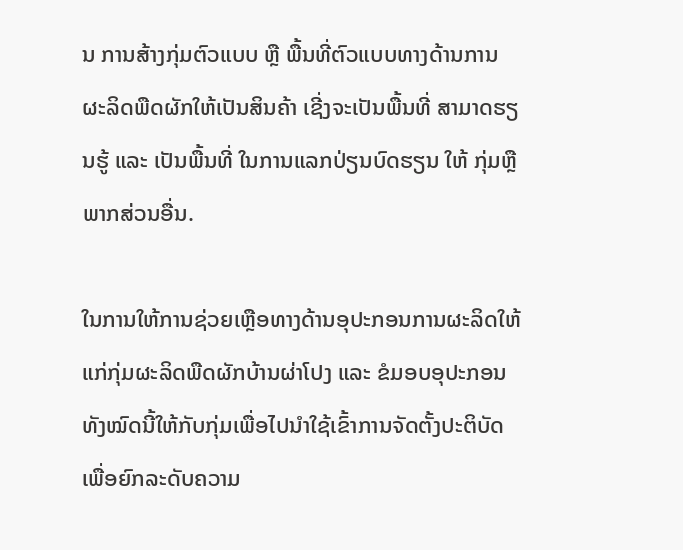ນ ການສ້າງກຸ່ມຕົວແບບ ຫຼື ພື້ນທີ່ຕົວແບບທາງດ້ານການຜະລິດພືດຜັກໃຫ້ເປັນສິນຄ້າ ເຊີ່ງຈະເປັນພື້ນທີ່ ສາມາດຮຽນຮູ້ ແລະ ເປັນພື້ນທີ່ ໃນການແລກປ່ຽນບົດຮຽນ ໃຫ້ ກຸ່ມຫຼື ພາກສ່ວນອື່ນ.

ໃນການໃຫ້ການຊ່ວຍເຫຼືອທາງດ້ານອຸປະກອນການຜະລິດໃຫ້ແກ່ກຸ່ມຜະລິດພືດຜັກບ້ານຜ່າໂປງ ແລະ ຂໍມອບອຸປະກອນທັງໝົດນີ້ໃຫ້ກັບກຸ່ມເພື່ອໄປນໍາໃຊ້ເຂົ້າການຈັດຕັ້ງປະຕິບັດເພື່ອຍົກລະດັບຄວາມ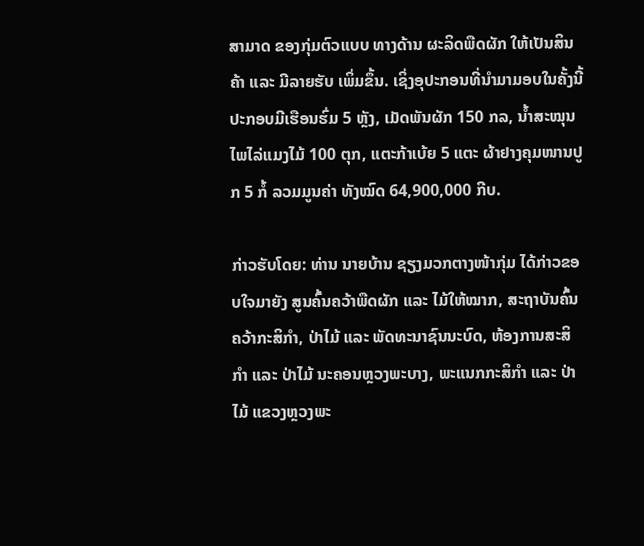ສາມາດ ຂອງກຸ່ມຕົວແບບ ທາງດ້ານ ຜະລິດພືດຜັກ ໃຫ້ເປັນສິນຄ້າ ແລະ ມີລາຍຮັບ ເພິ່ມຂຶ້ນ. ເຊິ່ງອຸປະກອນທີ່ນຳມາມອບໃນຄັ້ງນີ້ປະກອບມີເຮືອນຮົ່ມ 5 ຫຼັງ, ເມັດພັນຜັກ 150 ກລ, ນໍ້າສະໝຸນໄພໄລ່ແມງໄມ້ 100 ຕຸກ, ແຕະກ້າເບ້ຍ 5 ແຕະ ຜ້າຢາງຄຸມໜານປູກ 5 ກໍ້ ລວມມູນຄ່າ ທັງໝົດ 64,900,000 ກີບ.

ກ່າວຮັບໂດຍ: ທ່ານ ນາຍບ້ານ ຊຽງມວກຕາງໜ້າກຸ່ມ ໄດ້ກ່າວຂອບໃຈມາຍັງ ສູນຄົ້ນຄວ້າພືດຜັກ ແລະ ໄມ້ໃຫ້ໝາກ, ສະຖາບັນຄົ້ນຄວ້າກະສິກໍາ, ປ່າໄມ້ ແລະ ພັດທະນາຊົນນະບົດ, ຫ້ອງການສະສິກໍາ ແລະ ປ່າໄມ້ ນະຄອນຫຼວງພະບາງ, ພະແນກກະສິກໍາ ແລະ ປ່າໄມ້ ແຂວງຫຼວງພະ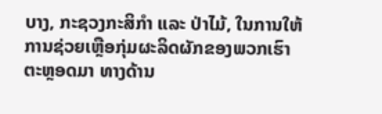ບາງ, ກະຊວງກະສິກໍາ ແລະ ປ່າໄມ້, ໃນການໃຫ້ການຊ່ວຍເຫຼືອກຸ່ມຜະລິດຜັກຂອງພວກເຮົາຕະຫຼອດມາ ທາງດ້ານ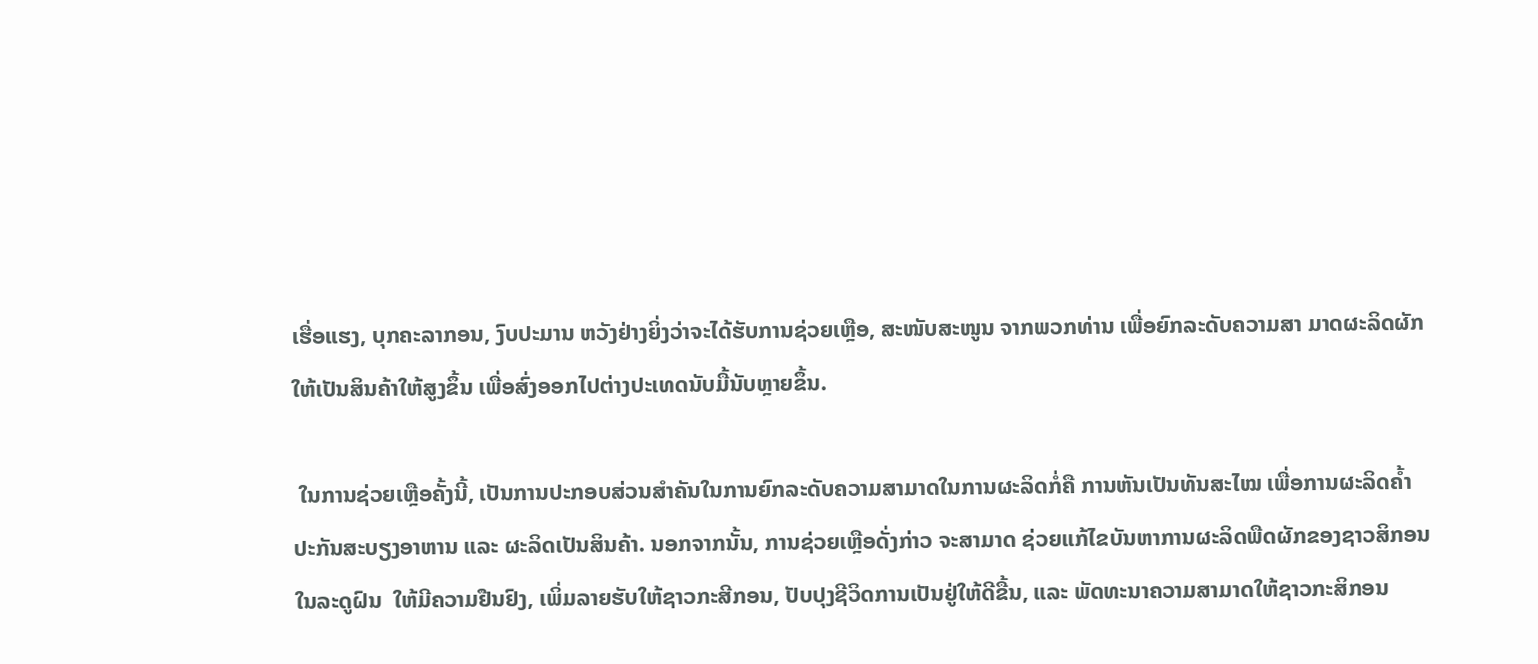ເຮື່ອແຮງ, ບຸກຄະລາກອນ, ງົບປະມານ ຫວັງຢ່າງຍິ່ງວ່າຈະໄດ້ຮັບການຊ່ວຍເຫຼືອ, ສະໜັບສະໜູນ ຈາກພວກທ່ານ ເພື່ອຍົກລະດັບຄວາມສາ ມາດຜະລິດຜັກໃຫ້ເປັນສິນຄ້າໃຫ້ສູງຂຶ້ນ ເພື່ອສົ່ງອອກໄປຕ່າງປະເທດນັບມື້ນັບຫຼາຍຂຶ້ນ.

 ໃນການຊ່ວຍເຫຼືອຄັ້ງນີ້, ເປັນການປະກອບສ່ວນສຳຄັນໃນການຍົກລະດັບຄວາມສາມາດໃນການຜະລິດກໍ່ຄື ການຫັນເປັນທັນສະໄໝ ເພື່ອການຜະລິດຄ້ຳປະກັນສະບຽງອາຫານ ແລະ ຜະລິດເປັນສິນຄ້າ. ນອກຈາກນັ້ນ, ການຊ່ວຍເຫຼືອດັ່ງກ່າວ ຈະສາມາດ ຊ່ວຍແກ້ໄຂບັນຫາການຜະລິດພືດຜັກຂອງຊາວສິກອນໃນລະດູຝົນ  ໃຫ້ມີຄວາມຢືນຢົງ, ເພິ່ມລາຍຮັບໃຫ້ຊາວກະສີກອນ, ປັບປຸງຊີວິດການເປັນຢູ່ໃຫ້ດີຂື້ນ, ແລະ ພັດທະນາຄວາມສາມາດໃຫ້ຊາວກະສິກອນ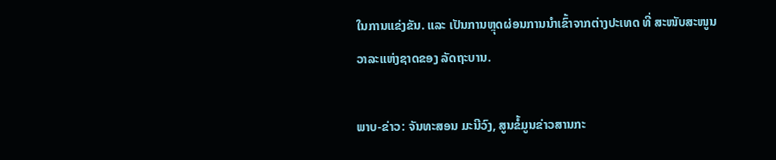ໃນການແຂ່ງຂັນ. ແລະ ເປັນການຫຼຸດຜ່ອນການນໍາເຂົ້າຈາກຕ່າງປະເທດ ທີ່ ສະໜັບສະໜູນວາລະແຫ່ງຊາດຂອງ ລັດຖະບານ.

ພາບ-ຂ່າວ: ຈັນທະສອນ ມະນີວົງ, ສູນຂໍ້ມູນຂ່າວສານກະ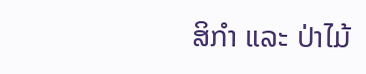ສິກຳ ແລະ ປ່າໄມ້